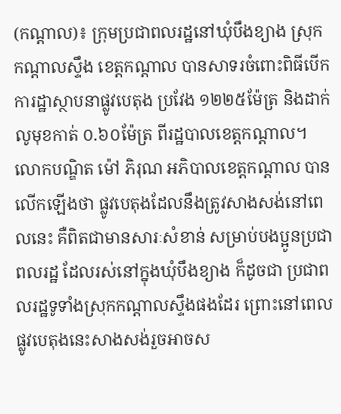(កណ្ដាល)៖ ក្រុមប្រជាពលរដ្ឋនៅឃុំបឹងខ្យាង ស្រុកកណ្ដាលស្ទឹង ខេត្តកណ្ដាល បានសាទរចំពោះពិធីបើកការដ្ឋាស្ថាបនាផ្លូវបេតុង ប្រវែង ១២២៥ម៉ែត្រ និងដាក់លូមុខកាត់ ០.៦០ម៉ែត្រ ពីរដ្ឋបាលខេត្តកណ្តាល។
លោកបណ្ឌិត ម៉ៅ ភិរុណ អភិបាលខេត្តកណ្ដាល បានលើកឡើងថា ផ្លូវបេតុងដែលនឹងត្រូវសាងសង់នៅពេលនេះ គឺពិតជាមានសារៈសំខាន់ សម្រាប់បងប្អូនប្រជាពលរដ្ឋ ដែលរស់នៅក្នុងឃុំបឹងខ្យាង ក៏ដូចជា ប្រជាពលរដ្ឋទូទាំងស្រុកកណ្តាលស្ទឹងផងដែរ ព្រោះនៅពេលផ្លូវបេតុងនេះសាងសង់រួចអាចស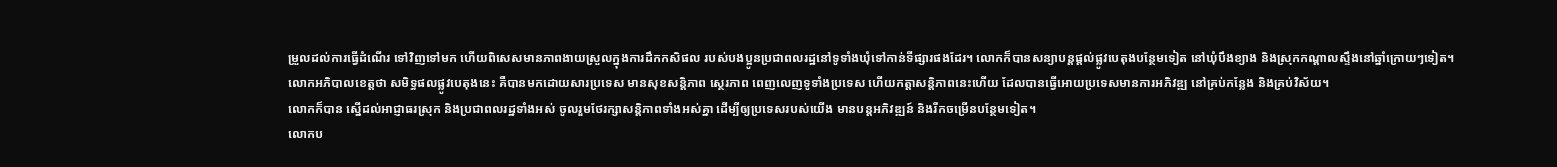ម្រួលដល់ការធ្វើដំណើរ ទៅវិញទៅមក ហើយពិសេសមានភាពងាយស្រួលក្នុងការដឹកកសិផល របស់បងប្អូនប្រជាពលរដ្ឋនៅទូទាំងឃុំទៅកាន់ទីផ្សារផងដែរ។ លោកក៏បានសន្យាបន្តផ្ដល់ផ្លូវបេតុងបន្ថែមទៀត នៅឃុំបឹងខ្យាង និងស្រុកកណ្តាលស្ទឹងនៅឆ្នាំក្រោយៗទៀត។
លោកអភិបាលខេត្តថា សមិទ្ធផលផ្លូវបេតុងនេះ គឺបានមកដោយសារប្រទេស មានសុខសន្តិភាព ស្ថេរភាព ពេញលេញទូទាំងប្រទេស ហើយកត្តាសន្តិភាពនេះហើយ ដែលបានធ្វើអោយប្រទេសមានការអភិវឌ្ឍ នៅគ្រប់កន្លែង និងគ្រប់វិស័យ។
លោកក៏បាន ស្នើដល់អាជ្ញាធរស្រុក និងប្រជាពលរដ្ឋទាំងអស់ ចូលរួមថែរក្សាសន្តិភាពទាំងអស់គ្នា ដើម្បីឲ្យប្រទេសរបស់យើង មានបន្តអភិវឌ្ឍន៍ និងរីកចម្រើនបន្ថែមទៀត។
លោកប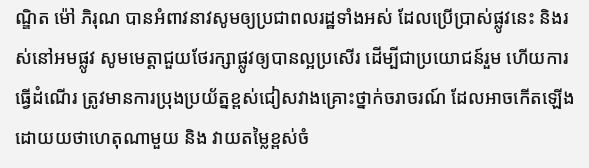ណ្ឌិត ម៉ៅ ភិរុណ បានអំពាវនាវសូមឲ្យប្រជាពលរដ្ឋទាំងអស់ ដែលប្រើប្រាស់ផ្លូវនេះ និងរស់នៅអមផ្លូវ សូមមេត្តាជួយថែរក្សាផ្លូវឲ្យបានល្អប្រសើរ ដើម្បីជាប្រយោជន៍រួម ហើយការធ្វើដំណើរ ត្រូវមានការប្រុងប្រយ័ត្នខ្ពស់ជៀសវាងគ្រោះថ្នាក់ចរាចរណ៍ ដែលអាចកើតឡើងដោយយថាហេតុណាមួយ និង វាយតម្លៃខ្ពស់ចំ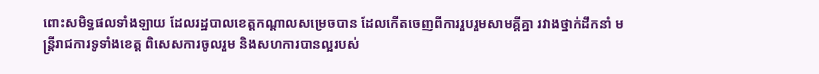ពោះសមិទ្ធផលទាំងឡាយ ដែលរដ្ឋបាលខេត្តកណ្តាលសម្រេចបាន ដែលកើតចេញពីការរួបរួមសាមគ្គីគ្នា រវាងថ្នាក់ដឹកនាំ មន្ត្រីរាជការទូទាំងខេត្ត ពិសេសការចូលរួម និងសហការបានល្អរបស់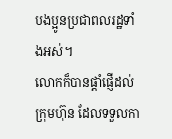បងប្អូនប្រជាពលរដ្ឋទាំងអស់។
លោកក៏បានផ្តាំផ្ញើដល់ក្រុមហ៊ុន ដែលទទួលកា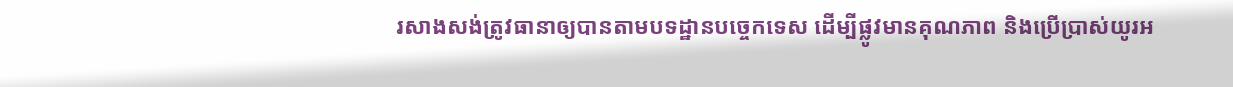រសាងសង់ត្រូវធានាឲ្យបានតាមបទដ្ឋានបច្ចេកទេស ដើម្បីផ្លូវមានគុណភាព និងប្រើប្រាស់យូរអ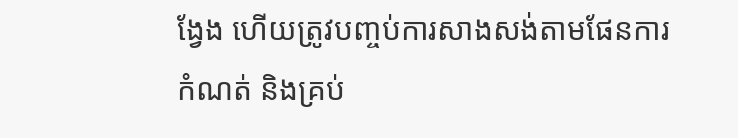ង្វែង ហើយត្រូវបញ្ចប់ការសាងសង់តាមផែនការកំណត់ និងគ្រប់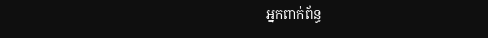អ្នកពាក់ព័ន្ធ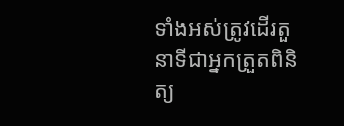ទាំងអស់ត្រូវដើរតួនាទីជាអ្នកត្រួតពិនិត្យ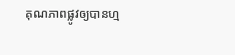គុណភាពផ្លូវឲ្យបានហ្ម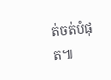ត់ចត់បំផុត៕